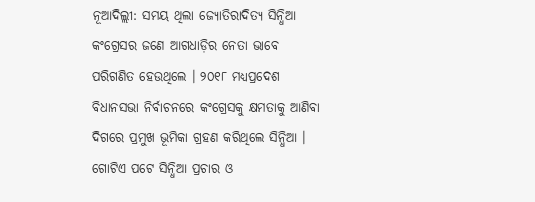ନୂଆଦିଲ୍ଲୀ: ସମୟ ଥିଲା ଜ୍ୟୋତିରାଦିତ୍ୟ ସିନ୍ଧିଆ କଂଗ୍ରେସର ଜଣେ ଆଗଧାଡ଼ିର ନେତା ଭାବେ ପରିଗଣିତ ହେଉଥିଲେ । ୨୦୧୮ ମଧ୍ୟପ୍ରଦେଶ ବିଧାନସଭା ନିର୍ବାଚନରେ କଂଗ୍ରେସକୁ କ୍ଷମତାକୁ ଆଣିବା ଦିଗରେ ପ୍ରମୁଖ ଭୂମିକା ଗ୍ରହଣ କରିଥିଲେ ସିନ୍ଧିଆ । ଗୋଟିଏ ପଟେ ସିନ୍ଧିଆ ପ୍ରଚାର ଓ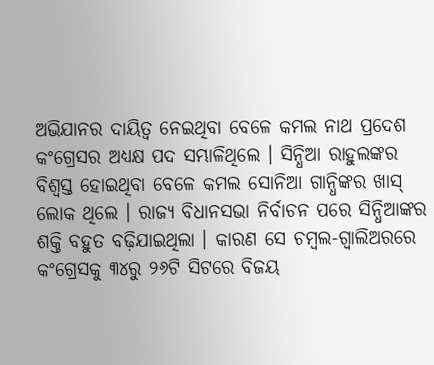ଅଭିଯାନର ଦାୟିତ୍ୱ ନେଇଥିବା ବେଳେ କମଲ ନାଥ ପ୍ରଦେଶ କଂଗ୍ରେସର ଅଧ୍ୟକ୍ଷ ପଦ ସମ୍ଭାଳିଥିଲେ । ସିନ୍ଧିଆ ରାହୁଲଙ୍କର ବିଶ୍ୱସ୍ତ ହୋଇଥିବା ବେଳେ କମଲ ସୋନିଆ ଗାନ୍ଧିଙ୍କର ଖାସ୍ ଲୋକ ଥିଲେ । ରାଜ୍ୟ ବିଧାନସଭା ନିର୍ବାଚନ ପରେ ସିନ୍ଧିଆଙ୍କର ଶକ୍ତି ବହୁତ ବଢ଼ିଯାଇଥିଲା । କାରଣ ସେ ଚମ୍ବଲ-ଗ୍ୱାଲିଅରରେ କଂଗ୍ରେସକୁ ୩୪ରୁ ୨୬ଟି ସିଟରେ ବିଜୟ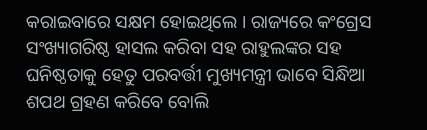କରାଇବାରେ ସକ୍ଷମ ହୋଇଥିଲେ । ରାଜ୍ୟରେ କଂଗ୍ରେସ ସଂଖ୍ୟାଗରିଷ୍ଠ ହାସଲ କରିବା ସହ ରାହୁଲଙ୍କର ସହ ଘନିଷ୍ଠତାକୁ ହେତୁ ପରବର୍ତ୍ତୀ ମୁଖ୍ୟମନ୍ତ୍ରୀ ଭାବେ ସିନ୍ଧିଆ ଶପଥ ଗ୍ରହଣ କରିବେ ବୋଲି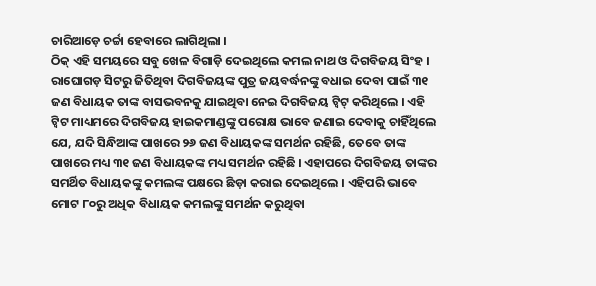ଚାରିଆଡ଼େ ଚର୍ଚ୍ଚା ହେବାରେ ଲାଗିଥିଲା ।
ଠିକ୍ ଏହି ସମୟରେ ସବୁ ଖେଳ ବିଗାଡ଼ି ଦେଇଥିଲେ କମଲ ନାଥ ଓ ଦିଗବିଜୟ ସିଂହ । ରାଘୋଗଡ଼ ସିଟରୁ ଜିତିଥିବା ଦିଗବିଜୟଙ୍କ ପୁତ୍ର ଜୟବର୍ଦ୍ଧନଙ୍କୁ ବଧାଇ ଦେବା ପାଇଁ ୩୧ ଜଣ ବିଧାୟକ ତାଙ୍କ ବାସଭବନକୁ ଯାଇଥିବା ନେଇ ଦିଗବିଜୟ ଟ୍ୱିଟ୍ କରିଥିଲେ । ଏହି ଟ୍ୱିଟ ମାଧ୍ୟମରେ ଦିଗବିଜୟ ହାଇକମାଣ୍ଡଙ୍କୁ ପରୋକ୍ଷ ଭାବେ ଜଣାଇ ଦେବାକୁ ଚାହିଁଥିଲେ ଯେ, ଯଦି ସିନ୍ଧିଆଙ୍କ ପାଖରେ ୨୬ ଜଣ ବିଧାୟକଙ୍କ ସମର୍ଥନ ରହିଛି, ତେବେ ତାଙ୍କ ପାଖରେ ମଧ୍ୟ ୩୧ ଜଣ ବିଧାୟକଙ୍କ ମଧ୍ୟ ସମର୍ଥନ ରହିଛି । ଏହାପରେ ଦିଗବିଜୟ ତାଙ୍କର ସମର୍ଥିତ ବିଧାୟକଙ୍କୁ କମଲଙ୍କ ପକ୍ଷରେ ଛିଡ଼ା କରାଇ ଦେଇଥିଲେ । ଏହିପରି ଭାବେ ମୋଟ ୮୦ରୁ ଅଧିକ ବିଧାୟକ କମଲଙ୍କୁ ସମର୍ଥନ କରୁଥିବା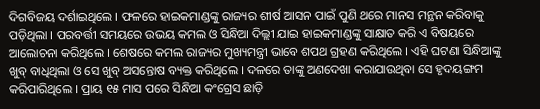ଦିଗବିଜୟ ଦର୍ଶାଇଥିଲେ । ଫଳରେ ହାଇକମାଣ୍ଡଙ୍କୁ ରାଜ୍ୟର ଶୀର୍ଷ ଆସନ ପାଇଁ ପୁଣି ଥରେ ମାନସ ମନ୍ଥନ କରିବାକୁ ପଡ଼ିଥିଲା । ପରବର୍ତ୍ତୀ ସମୟରେ ଉଭୟ କମଲ ଓ ସିନ୍ଧିଆ ଦିଲ୍ଲୀ ଯାଇ ହାଇକମାଣ୍ଡଙ୍କୁ ସାକ୍ଷାତ କରି ଏ ବିଷୟରେ ଆଲୋଚନା କରିଥିଲେ । ଶେଷରେ କମଲ ରାଜ୍ୟର ମୁଖ୍ୟମନ୍ତ୍ରୀ ଭାବେ ଶପଥ ଗ୍ରହଣ କରିଥିଲେ । ଏହି ଘଟଣା ସିନ୍ଧିଆଙ୍କୁ ଖୁବ୍ ବାଧିଥିଲା ଓ ସେ ଖୁବ୍ ଅସନ୍ତୋଷ ବ୍ୟକ୍ତ କରିଥିଲେ । ଦଳରେ ତାଙ୍କୁ ଅଣଦେଖା କରାଯାଉଥିବା ସେ ହୃଦୟଙ୍ଗମ କରିପାରିଥିଲେ । ପ୍ରାୟ ୧୫ ମାସ ପରେ ସିନ୍ଧିଆ କଂଗ୍ରେସ ଛାଡ଼ି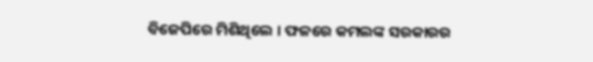ବିଜେପିରେ ମିଶିଥିଲେ । ଫଳରେ କମଲଙ୍କ ସରକାରର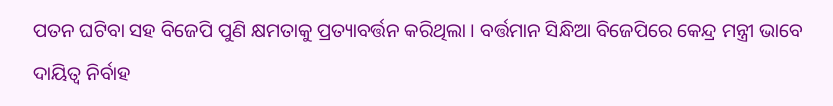ପତନ ଘଟିବା ସହ ବିଜେପି ପୁଣି କ୍ଷମତାକୁ ପ୍ରତ୍ୟାବର୍ତ୍ତନ କରିଥିଲା । ବର୍ତ୍ତମାନ ସିନ୍ଧିଆ ବିଜେପିରେ କେନ୍ଦ୍ର ମନ୍ତ୍ରୀ ଭାବେ ଦାୟିତ୍ୱ ନିର୍ବାହ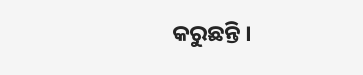କରୁଛନ୍ତି ।